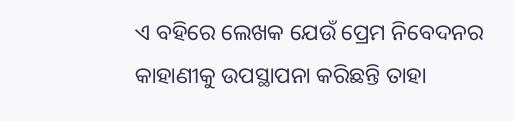ଏ ବହିରେ ଲେଖକ ଯେଉଁ ପ୍ରେମ ନିବେଦନର କାହାଣୀକୁ ଉପସ୍ଥାପନା କରିଛନ୍ତି ତାହା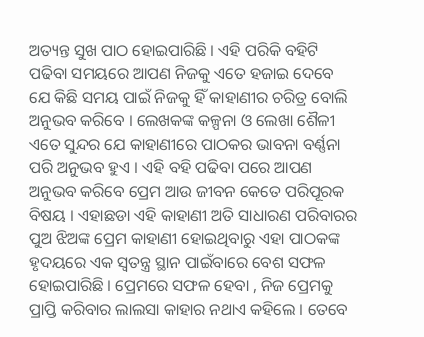ଅତ୍ୟନ୍ତ ସୁଖ ପାଠ ହୋଇପାରିଛି । ଏହି ପରିକି ବହିଟି ପଢିବା ସମୟରେ ଆପଣ ନିଜକୁ ଏତେ ହଜାଇ ଦେବେ ଯେ କିଛି ସମୟ ପାଇଁ ନିଜକୁ ହିଁ କାହାଣୀର ଚରିତ୍ର ବୋଲି ଅନୁଭବ କରିବେ । ଲେଖକଙ୍କ କଳ୍ପନା ଓ ଲେଖା ଶୈଳୀ ଏତେ ସୁନ୍ଦର ଯେ କାହାଣୀରେ ପାଠକର ଭାବନା ବର୍ଣ୍ଣନା ପରି ଅନୁଭବ ହୁଏ । ଏହି ବହି ପଢିବା ପରେ ଆପଣ ଅନୁଭବ କରିବେ ପ୍ରେମ ଆଉ ଜୀବନ କେତେ ପରିପୂରକ ବିଷୟ । ଏହାଛଡା ଏହି କାହାଣୀ ଅତି ସାଧାରଣ ପରିବାରର ପୁଅ ଝିଅଙ୍କ ପ୍ରେମ କାହାଣୀ ହୋଇଥିବାରୁ ଏହା ପାଠକଙ୍କ ହୃଦୟରେ ଏକ ସ୍ବତନ୍ତ୍ର ସ୍ଥାନ ପାଇଁବାରେ ବେଶ ସଫଳ ହୋଇପାରିଛି । ପ୍ରେମରେ ସଫଳ ହେବା , ନିଜ ପ୍ରେମକୁ ପ୍ରାପ୍ତି କରିବାର ଲାଲସା କାହାର ନଥାଏ କହିଲେ । ତେବେ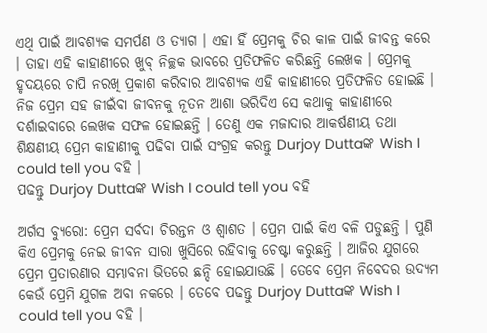ଏଥି ପାଇଁ ଆବଶ୍ୟକ ସମର୍ପଣ ଓ ତ୍ୟାଗ । ଏହା ହିଁ ପ୍ରେମକୁ ଚିର କାଳ ପାଇଁ ଜୀବନ୍ତ କରେ । ତାହା ଏହି କାହାଣୀରେ ଖୁବ୍ ନିଚ୍ଛକ ଭାବରେ ପ୍ରତିଫଳିତ କରିଛନ୍ତି ଲେଖକ । ପ୍ରେମକୁ ହୃଦୟରେ ଚାପି ନରଖି ପ୍ରକାଶ କରିବାର ଆବଶ୍ୟକ ଏହି କାହାଣୀରେ ପ୍ରତିଫଳିତ ହୋଇଛି । ନିଜ ପ୍ରେମ ସହ ଜୀଇଁବା ଜୀବନକୁ ନୂତନ ଆଶା ଭରିଦିଏ ସେ କଥାକୁ କାହାଣୀରେ ଦର୍ଶାଇବାରେ ଲେଖକ ସଫଳ ହୋଇଛନ୍ତି । ତେଣୁ ଏକ ମଜାଦାର ଆକର୍ଷଣୀୟ ତଥା ଶିକ୍ଷଣୀୟ ପ୍ରେମ କାହାଣୀକୁ ପଢିବା ପାଇଁ ସଂଗ୍ରହ କରନ୍ତୁ Durjoy Duttaଙ୍କ Wish I could tell you ବହି ।
ପଢନ୍ତୁ Durjoy Duttaଙ୍କ Wish I could tell you ବହି

ଅର୍ଗସ ବ୍ୟୁରୋ: ପ୍ରେମ ସର୍ବଦା ଚିରନ୍ତନ ଓ ଶ୍ବାଶତ । ପ୍ରେମ ପାଇଁ କିଏ ବଳି ପଡୁଛନ୍ତି । ପୁଣି କିଏ ପ୍ରେମକୁ ନେଇ ଜୀବନ ସାରା ଖୁସିରେ ରହିବାକୁ ଚେଷ୍ଟା କରୁଛନ୍ତି । ଆଜିର ଯୁଗରେ ପ୍ରେମ ପ୍ରତାରଣାର ସମ୍ଭାବନା ଭିତରେ ଛନ୍ଦି ହୋଇଯାଉଛି । ତେବେ ପ୍ରେମ ନିବେଦର ଉଦ୍ୟମ କେଉଁ ପ୍ରେମି ଯୁଗଳ ଅବା ନକରେ । ତେବେ ପଢନ୍ତୁ Durjoy Duttaଙ୍କ Wish I could tell you ବହି ।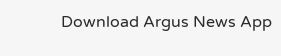Download Argus News App